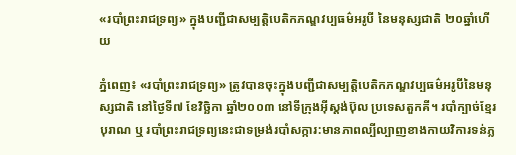«របាំព្រះរាជទ្រព្យ» ក្នុងបញ្ជីជាសម្បត្តិបេតិកភណ្ឌវប្បធម៌អរូបី នៃមនុស្សជាតិ ២០ឆ្នាំហើយ

ភ្នំពេញ៖ «របាំព្រះរាជទ្រព្យ» ត្រូវបានចុះក្នុងបញ្ជីជាសម្បត្តិបេតិកភណ្ឌវប្បធម៌អរូបីនៃមនុស្សជាតិ នៅថ្ងៃទី៧ ខែវិច្ឆិកា ឆ្នាំ២០០៣ នៅទីក្រុងអ៊ីស្តង់ប៊ុល ប្រទេសតួកគី។ របាំក្បាច់ខ្មែរបុរាណ ឬ របាំព្រះរាជទ្រព្យនេះជាទម្រង់របាំសក្ការ:មានភាពល្បីល្បាញខាងកាយវិការទន់ភ្ល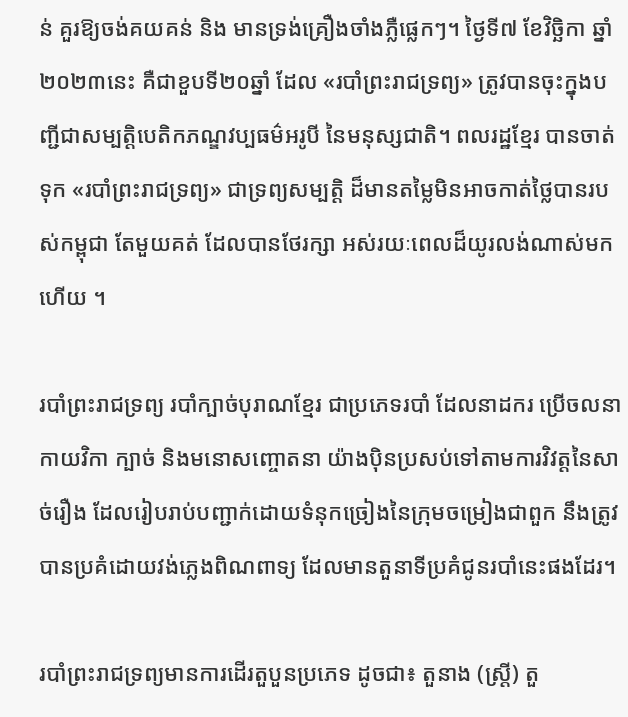ន់ គួរឱ្យចង់គយគន់ និង មានទ្រង់គ្រឿងចាំងភ្លឺផ្លេកៗ។ ថ្ងៃទី៧ ខែវិច្ឆិកា ឆ្នាំ២០២៣នេះ គឺជាខួបទី២០ឆ្នាំ ដែល «របាំព្រះរាជទ្រព្យ» ត្រូវបានចុះក្នុងបញ្ជីជាសម្បត្តិបេតិកភណ្ឌវប្បធម៌អរូបី នៃមនុស្សជាតិ។ ពលរដ្ឋខ្មែរ បានចាត់ទុក «របាំព្រះរាជទ្រព្យ» ជាទ្រព្យសម្បត្តិ ដ៏មានតម្លៃមិនអាចកាត់ថ្លៃបានរបស់កម្ពុជា តែមួយគត់ ដែលបានថែរក្សា អស់រយៈពេលដ៏យូរលង់ណាស់មកហើយ ។

របាំព្រះរាជទ្រព្យ របាំក្បាច់បុរាណខ្មែរ ជាប្រភេទរបាំ ដែលនាដករ ប្រើចលនាកាយវិកា ក្បាច់ និងមនោសញ្ចោតនា យ៉ាងប៉ិនប្រសប់ទៅតាមការវិវត្តនៃសាច់រឿង ដែលរៀបរាប់បញ្ជាក់ដោយទំនុកច្រៀងនៃក្រុមចម្រៀងជាពួក នឹងត្រូវបានប្រគំដោយវង់ភ្លេងពិណពាទ្យ ដែលមានតួនាទីប្រគំជូនរបាំនេះផងដែរ។

របាំព្រះរាជទ្រព្យមានការដើរតួបួនប្រភេទ ដូចជា៖ តួនាង (ស្ត្រី) តួ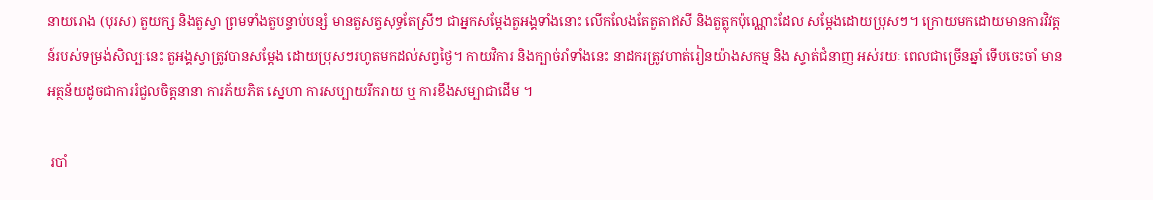នាយរោង (បុរស) តួយក្ស និងតួស្វា ព្រមទាំងតួបន្ទាប់បន្សំ មានតួសត្វសុទ្ធតែស្រីៗ ជាអ្នកសម្តែងតួអង្គទាំងនោះ លើកលែងតែតួតាឥសី និងតួត្លុកប៉ុណ្ណោះដែល សម្តែងដោយប្រុសៗ។ ក្រោយមកដោយមានការវិវត្តន៍របស់ទម្រង់សិល្បៈនេះ តួអង្គស្វាត្រូវបានសម្តែង ដោយប្រុសៗរហូតមកដល់សព្វថ្ងៃ។ កាយវិការ និងក្បាច់រាំទាំងនេះ នាដករត្រូវហាត់រៀនយ៉ាងសកម្ម និង ស្ទាត់ជំនាញ អស់រយៈ ពេលជាច្រើនឆ្នាំ ទើបចេះចាំ មានអត្ថន័យដូចជាការរំជួលចិត្តនានា ការភ័យភិត ស្នេហា ការសប្បាយរីករាយ ឬ ការខឹងសម្បាជាដើម ។

 របាំ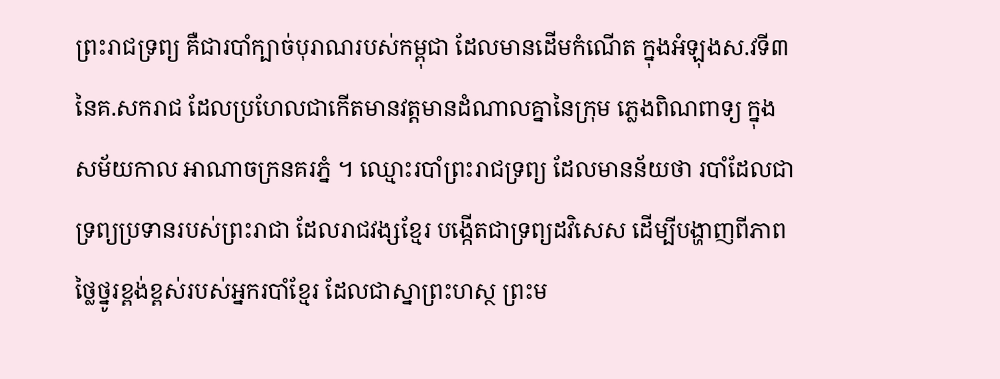ព្រះរាជទ្រព្យ គឺជារបាំក្បាច់បុរាណរបស់កម្ពុជា ដែលមានដើមកំណើត ក្នុងអំឡុងស.វទី៣ នៃគ.សករាជ ដែលប្រហែលជាកើតមានវត្តមានដំណាលគ្នានៃក្រុម ភ្លេងពិណពាទ្យ ក្នុងសម័យកាល អាណាចក្រនគរភ្នំ ។ ឈ្មោះរបាំព្រះរាជទ្រព្យ ដែលមានន័យថា របាំដែលជាទ្រព្យប្រទានរបស់ព្រះរាជា ដែលរាជវង្សខ្មែរ បង្កើតជាទ្រព្យដវិសេស ដើម្បីបង្ហាញពីភាពថ្លៃថ្នូរខ្ពង់ខ្ពស់របស់អ្នករបាំខ្មែរ ដែលជាស្នាព្រះហស្ថ ព្រះម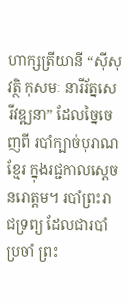ហាក្សត្រីយានី “ស៊ីសុវត្ថិ កុសមៈ នារីរ័ត្នសេរីវឌ្ឍនា” ដែលច្នៃចេញពី របាំក្បាច់បុរាណខ្មែរ ក្នុងរជ្ជកាលស្ដេច នរោត្តម។ របាំព្រះរាជទ្រព្យ ដែលជារបាំ ប្រចាំ ព្រះ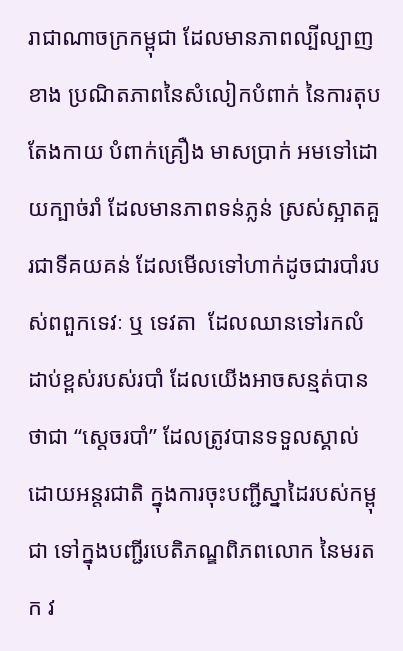រាជាណាចក្រកម្ពុជា ដែលមានភាពល្បីល្បាញខាង ប្រណិតភាពនៃសំលៀកបំពាក់ នៃការតុបតែងកាយ បំពាក់គ្រឿង មាសប្រាក់ អមទៅដោយក្បាច់រាំ ដែលមានភាពទន់ភ្លន់ ស្រស់ស្អាតគួរជាទីគយគន់ ដែលមើលទៅហាក់ដូចជារបាំរបស់ពពួកទេវៈ ឬ ទេវតា  ដែលឈានទៅរកលំដាប់ខ្ពស់របស់របាំ ដែលយើងអាចសន្មត់បានថាជា “ស្ដេចរបាំ” ដែលត្រូវបានទទួលស្គាល់ ដោយអន្តរជាតិ ក្នុងការចុះបញ្ជីស្នាដៃរបស់កម្ពុជា ទៅក្នុងបញ្ជីរបេតិភណ្ឌពិភពលោក នៃមរតក វ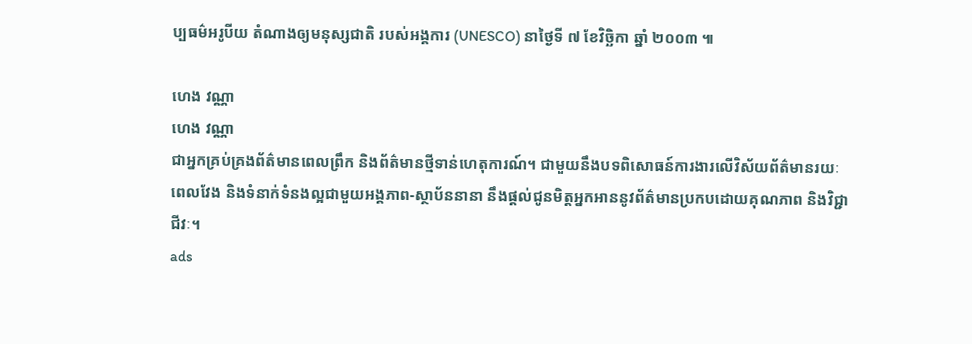ប្បធម៌អរូបីយ តំណាងឲ្យមនុស្សជាតិ របស់អង្គការ (UNESCO) នាថ្ងៃទី ៧ ខែវិច្ឆិកា ឆ្នាំ ២០០៣ ៕

ហេង វណ្ណា
ហេង វណ្ណា
ជាអ្នកគ្រប់គ្រងព័ត៌មានពេលព្រឹក និងព័ត៌មានថ្មីទាន់ហេតុការណ៍។ ជាមួយនឹងបទពិសោធន៍ការងារលើវិស័យព័ត៌មានរយៈពេលវែង និងទំនាក់ទំនងល្អជាមួយអង្គភាព-ស្ថាប័ននានា នឹងផ្ដល់ជូនមិត្តអ្នកអាននូវព័ត៌មានប្រកបដោយគុណភាព និងវិជ្ជាជីវៈ។
ads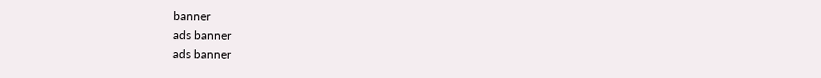banner
ads banner
ads banner